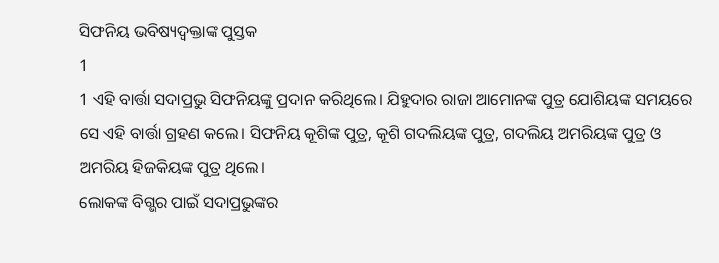ସିଫନିୟ ଭବିଷ୍ୟଦ୍ବକ୍ତାଙ୍କ ପୁସ୍ତକ
1
1 ଏହି ବାର୍ତ୍ତା ସଦାପ୍ରଭୁ ସିଫନିୟଙ୍କୁ ପ୍ରଦାନ କରିଥିଲେ। ଯିହୁଦାର ରାଜା ଆମୋନଙ୍କ ପୁତ୍ର ଯୋଶିୟଙ୍କ ସମୟରେ ସେ ଏହି ବାର୍ତ୍ତା ଗ୍ରହଣ କଲେ। ସିଫନିୟ କୂଶିଙ୍କ ପୁତ୍ର, କୂଶି ଗଦଲିୟଙ୍କ ପୁତ୍ର, ଗଦଲିୟ ଅମରିୟଙ୍କ ପୁତ୍ର ଓ ଅମରିୟ ହିଜକିୟଙ୍କ ପୁତ୍ର ଥିଲେ।
ଲୋକଙ୍କ ବିଗ୍ଭର ପାଇଁ ସଦାପ୍ରଭୁଙ୍କର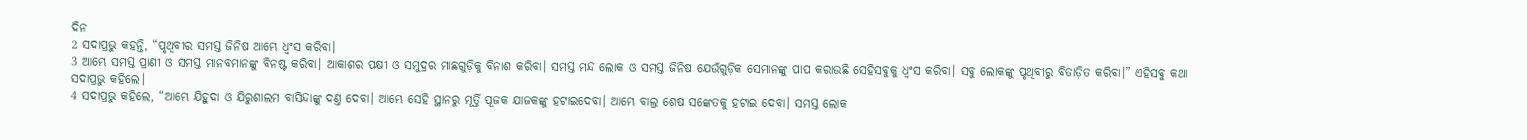ଦିନ
2 ସଦାପ୍ରଭୁ କହନ୍ତି, “ପୃଥିବୀର ସମସ୍ତ ଜିନିଷ ଆମ୍ଭେ ଧ୍ୱଂସ କରିବା।
3 ଆମ୍ଭେ ସମସ୍ତ ପ୍ରାଣୀ ଓ ସମସ୍ତ ମାନବମାନଙ୍କୁ ବିନଷ୍ଟ କରିବା। ଆକାଶର ପକ୍ଷୀ ଓ ସମୁଦ୍ରର ମାଛଗୁଡ଼ିକୁ ବିନାଶ କରିବା। ସମସ୍ତ ମନ୍ଦ ଲୋକ ଓ ସମସ୍ତ ଜିନିଷ ଯେଉଁଗୁଡ଼ିକ ସେମାନଙ୍କୁ ପାପ କରାଉଛି ସେହିସବୁକୁ ଧ୍ୱଂସ କରିବା। ସବୁ ଲୋକଙ୍କୁ ପୃଥିବୀରୁ ବିତାଡ଼ିତ କରିବା।” ଏହିସବୁ କଥା ସଦାପ୍ରଭୁ କହିଲେ।
4 ସଦାପ୍ରଭୁ କହିଲେ, “ଆମ୍ଭେ ଯିହୁଦା ଓ ଯିରୁଶାଲମ ବାସିନ୍ଦାଙ୍କୁ ଦଣ୍ତ ଦେବା। ଆମ୍ଭେ ସେହି ସ୍ଥାନରୁ ମୂର୍ତ୍ତି ପୂଜକ ଯାଜକଙ୍କୁ ହଟାଇଦେବା। ଆମ୍ଭେ ବାଲ୍ର ଶେଷ ସଙ୍କେତକୁ ହଟାଇ ଦେବା। ସମସ୍ତ ଲୋକ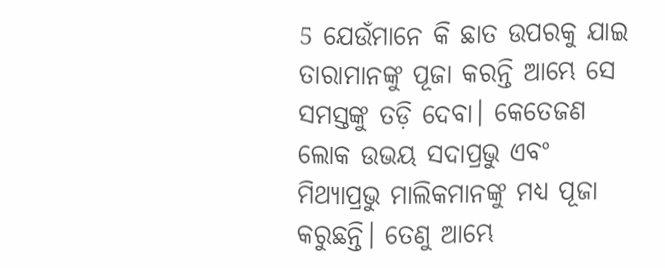5 ଯେଉଁମାନେ କି ଛାତ ଉପରକୁ ଯାଇ ତାରାମାନଙ୍କୁ ପୂଜା କରନ୍ତି ଆମ୍ଭେ ସେ ସମସ୍ତଙ୍କୁ ତଡ଼ି ଦେବା। କେତେଜଣ ଲୋକ ଉଭୟ ସଦାପ୍ରଭୁ ଏବଂ ମିଥ୍ୟାପ୍ରଭୁ ମାଲିକମାନଙ୍କୁ ମଧ୍ୟ ପୂଜା କରୁଛନ୍ତି। ତେଣୁ ଆମ୍ଭେ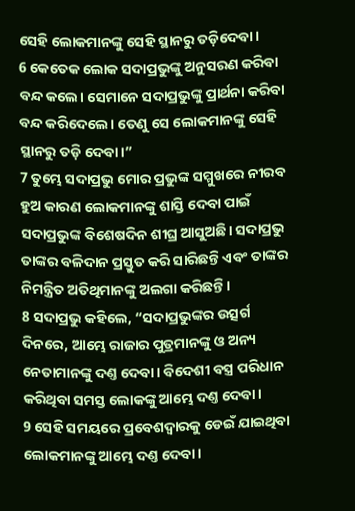ସେହି ଲୋକମାନଙ୍କୁ ସେହି ସ୍ଥାନରୁ ତଡ଼ିଦେବା।
6 କେତେକ ଲୋକ ସଦାପ୍ରଭୁଙ୍କୁ ଅନୁସରଣ କରିବା ବନ୍ଦ କଲେ। ସେମାନେ ସଦାପ୍ରଭୁଙ୍କୁ ପ୍ରାର୍ଥନା କରିବା ବନ୍ଦ କରିଦେଲେ। ତେଣୁ ସେ ଲୋକମାନଙ୍କୁ ସେହି ସ୍ଥାନରୁ ତଡ଼ି ଦେବା।”
7 ତୁମ୍ଭେ ସଦାପ୍ରଭୁ ମୋର ପ୍ରଭୁଙ୍କ ସମ୍ମୁଖରେ ନୀରବ ହୁଅ କାରଣ ଲୋକମାନଙ୍କୁ ଶାସ୍ତି ଦେବା ପାଇଁ ସଦାପ୍ରଭୁଙ୍କ ବିଶେଷଦିନ ଶୀଘ୍ର ଆସୁଅଛି। ସଦାପ୍ରଭୁ ତାଙ୍କର ବଳିଦାନ ପ୍ରସ୍ତୁତ କରି ସାରିଛନ୍ତି ଏବଂ ତାଙ୍କର ନିମନ୍ତ୍ରିତ ଅତିଥିମାନଙ୍କୁ ଅଲଗା କରିଛନ୍ତି।
8 ସଦାପ୍ରଭୁ କହିଲେ, “ସଦାପ୍ରଭୁଙ୍କର ଉତ୍ସର୍ଗ ଦିନରେ, ଆମ୍ଭେ ରାଜାର ପୁତ୍ରମାନଙ୍କୁ ଓ ଅନ୍ୟ ନେତାମାନଙ୍କୁ ଦଣ୍ତ ଦେବା। ବିଦେଶୀ ବସ୍ତ୍ର ପରିଧାନ କରିଥିବା ସମସ୍ତ ଲୋକଙ୍କୁ ଆମ୍ଭେ ଦଣ୍ତ ଦେବା।
9 ସେହି ସମୟରେ ପ୍ରବେଶଦ୍ୱାରକୁ ଡେଇଁ ଯାଇଥିବା ଲୋକମାନଙ୍କୁ ଆମ୍ଭେ ଦଣ୍ତ ଦେବା।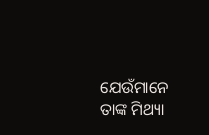ଯେଉଁମାନେ ତାଙ୍କ ମିଥ୍ୟା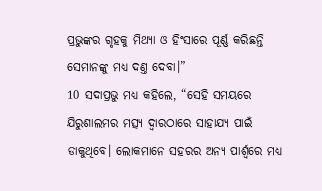ପ୍ରଭୁଙ୍କର ଗୃହକୁ ମିଥ୍ୟା ଓ ହିଂସାରେ ପୂର୍ଣ୍ଣ କରିଛନ୍ତି ସେମାନଙ୍କୁ ମଧ୍ୟ ଦଣ୍ତ ଦେବା।”
10 ସଦାପ୍ରଭୁ ମଧ୍ୟ କହିଲେ, “ସେହି ସମୟରେ ଯିରୁଶାଲମର ମତ୍ସ୍ୟ ଦ୍ୱାରଠାରେ ସାହାଯ୍ୟ ପାଇଁ ଡାକୁଥିବେ। ଲୋକମାନେ ସହରର ଅନ୍ୟ ପାର୍ଶ୍ୱରେ ମଧ୍ୟ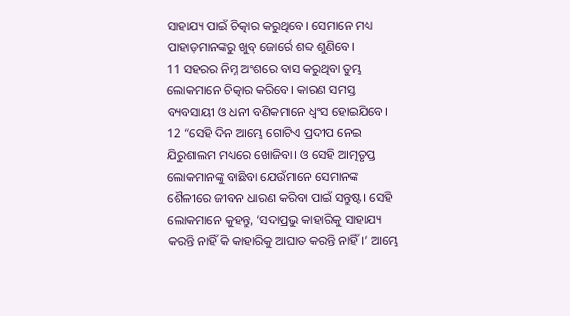ସାହାଯ୍ୟ ପାଇଁ ଚିତ୍କାର କରୁଥିବେ। ସେମାନେ ମଧ୍ୟ ପାହାଡ଼ମାନଙ୍କରୁ ଖୁବ୍ ଜୋର୍ରେ ଶବ୍ଦ ଶୁଣିବେ।
11 ସହରର ନିମ୍ନ ଅଂଶରେ ବାସ କରୁଥିବା ତୁମ୍ଭ ଲୋକମାନେ ଚିତ୍କାର କରିବେ। କାରଣ ସମସ୍ତ ବ୍ୟବସାୟୀ ଓ ଧନୀ ବଣିକମାନେ ଧ୍ୱଂସ ହୋଇଯିବେ।
12 “ସେହି ଦିନ ଆମ୍ଭେ ଗୋଟିଏ ପ୍ରଦୀପ ନେଇ ଯିରୁଶାଲମ ମଧ୍ୟରେ ଖୋଜିବା। ଓ ସେହି ଆତ୍ମତୃପ୍ତ ଲୋକମାନଙ୍କୁ ବାଛିବା ଯେଉଁମାନେ ସେମାନଙ୍କ ଶୈଳୀରେ ଜୀବନ ଧାରଣ କରିବା ପାଇଁ ସନ୍ତୁଷ୍ଟ। ସେହି ଲୋକମାନେ କୁହନ୍ତୁ, ‘ସଦାପ୍ରଭୁ କାହାରିକୁ ସାହାଯ୍ୟ କରନ୍ତି ନାହିଁ କି କାହାରିକୁ ଆଘାତ କରନ୍ତି ନାହିଁ।’ ଆମ୍ଭେ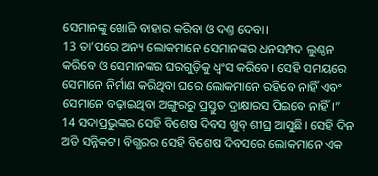ସେମାନଙ୍କୁ ଖୋଜି ବାହାର କରିବା ଓ ଦଣ୍ତ ଦେବା।
13 ତା’ପରେ ଅନ୍ୟ ଲୋକମାନେ ସେମାନଙ୍କର ଧନସମ୍ପଦ ଲୁଣ୍ଠନ କରିବେ ଓ ସେମାନଙ୍କର ଘରଗୁଡ଼ିକୁ ଧ୍ୱଂସ କରିବେ। ସେହି ସମୟରେ ସେମାନେ ନିର୍ମାଣ କରିଥିବା ଘରେ ଲୋକମାନେ ରହିବେ ନାହିଁ ଏବଂ ସେମାନେ ବଢ଼ାଇଥିବା ଅଙ୍ଗୁରରୁ ପ୍ରସ୍ତୁତ ଦ୍ରାକ୍ଷାରସ ପିଇବେ ନାହିଁ।”
14 ସଦାପ୍ରଭୁଙ୍କର ସେହି ବିଶେଷ ଦିବସ ଖୁବ୍ ଶୀଘ୍ର ଆସୁଛି। ସେହି ଦିନ ଅତି ସନ୍ନିକଟ। ବିଗ୍ଭରର ସେହି ବିଶେଷ ଦିବସରେ ଲୋକମାନେ ଏକ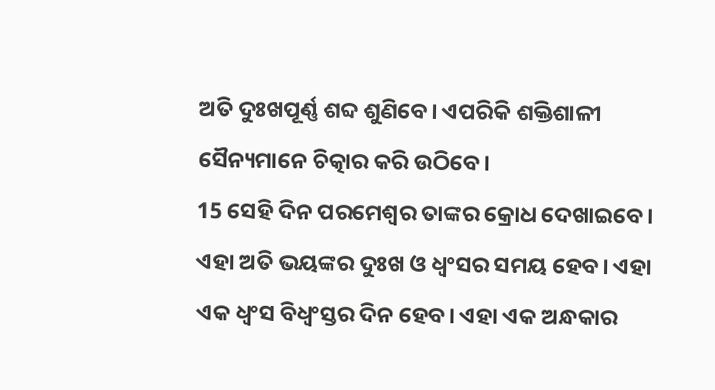ଅତି ଦୁଃଖପୂର୍ଣ୍ଣ ଶବ୍ଦ ଶୁଣିବେ। ଏପରିକି ଶକ୍ତିଶାଳୀ ସୈନ୍ୟମାନେ ଚିତ୍କାର କରି ଉଠିବେ।
15 ସେହି ଦିନ ପରମେଶ୍ୱର ତାଙ୍କର କ୍ରୋଧ ଦେଖାଇବେ। ଏହା ଅତି ଭୟଙ୍କର ଦୁଃଖ ଓ ଧ୍ୱଂସର ସମୟ ହେବ। ଏହା ଏକ ଧ୍ୱଂସ ବିଧ୍ୱଂସ୍ତର ଦିନ ହେବ। ଏହା ଏକ ଅନ୍ଧକାର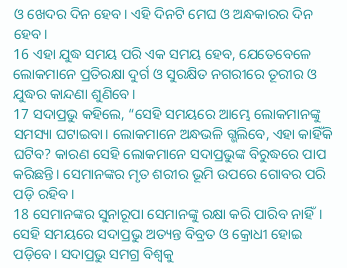ଓ ଖେଦର ଦିନ ହେବ। ଏହି ଦିନଟି ମେଘ ଓ ଅନ୍ଧକାରର ଦିନ ହେବ।
16 ଏହା ଯୁଦ୍ଧ ସମୟ ପରି ଏକ ସମୟ ହେବ, ଯେତେବେଳେ ଲୋକମାନେ ପ୍ରତିରକ୍ଷା ଦୁର୍ଗ ଓ ସୁରକ୍ଷିତ ନଗରୀରେ ତୂରୀର ଓ ଯୁଦ୍ଧର କାନ୍ଦଣା ଶୁଣିବେ।
17 ସଦାପ୍ରଭୁ କହିଲେ, “ସେହି ସମୟରେ ଆମ୍ଭେ ଲୋକମାନଙ୍କୁ ସମସ୍ୟା ଘଟାଇବା। ଲୋକମାନେ ଅନ୍ଧଭଳି ଗ୍ଭଲିବେ, ଏହା କାହିଁକି ଘଟିବ? କାରଣ ସେହି ଲୋକମାନେ ସଦାପ୍ରଭୁଙ୍କ ବିରୁଦ୍ଧରେ ପାପ କରିଛନ୍ତି। ସେମାନଙ୍କର ମୃତ ଶରୀର ଭୂମି ଉପରେ ଗୋବର ପରି ପଡ଼ି ରହିବ।
18 ସେମାନଙ୍କର ସୁନାରୂପା ସେମାନଙ୍କୁ ରକ୍ଷା କରି ପାରିବ ନାହିଁ। ସେହି ସମୟରେ ସଦାପ୍ରଭୁ ଅତ୍ୟନ୍ତ ବିବ୍ରତ ଓ କ୍ରୋଧୀ ହୋଇ ପଡ଼ିବେ। ସଦାପ୍ରଭୁ ସମଗ୍ର ବିଶ୍ୱକୁ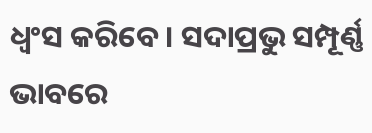ଧ୍ୱଂସ କରିବେ। ସଦାପ୍ରଭୁ ସମ୍ପୂର୍ଣ୍ଣ ଭାବରେ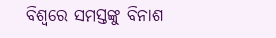ବିଶ୍ୱରେ ସମସ୍ତଙ୍କୁ ବିନାଶ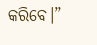କରିବେ।”